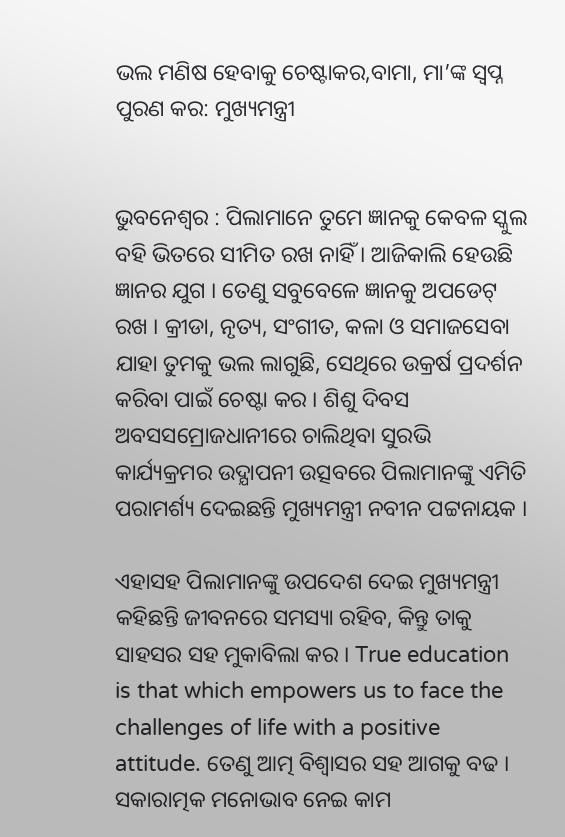ଭଲ ମଣିଷ ହେବାକୁ ଚେଷ୍ଟାକର,ବାମା, ମା’ଙ୍କ ସ୍ୱପ୍ନ ପୁରଣ କର: ମୁଖ୍ୟମନ୍ତ୍ରୀ


ଭୁବନେଶ୍ୱର : ପିଲାମାନେ ତୁମେ ଜ୍ଞାନକୁ କେବଳ ସ୍କୁଲ ବହି ଭିତରେ ସୀମିତ ରଖ ନାହିଁ । ଆଜିକାଲି ହେଉଛି ଜ୍ଞାନର ଯୁଗ । ତେଣୁ ସବୁବେଳେ ଜ୍ଞାନକୁ ଅପଡେଟ୍ ରଖ । କ୍ରୀଡା, ନୃତ୍ୟ, ସଂଗୀତ, କଳା ଓ ସମାଜସେବା ଯାହା ତୁମକୁ ଭଲ ଲାଗୁଛି, ସେଥିରେ ଉକ୍ରର୍ଷ ପ୍ରଦର୍ଶନ କରିବା ପାଇଁ ଚେଷ୍ଟା କର । ଶିଶୁ ଦିବସ ଅବସସମ୍ରୋଜଧାନୀରେ ଚାଲିଥିବା ସୁରଭି କାର୍ଯ୍ୟକ୍ରମର ଉଦ୍ଯାପନୀ ଉତ୍ସବରେ ପିଲାମାନଙ୍କୁ ଏମିତି ପରାମର୍ଶ୍ୟ ଦେଇଛନ୍ତି ମୁଖ୍ୟମନ୍ତ୍ରୀ ନବୀନ ପଟ୍ଟନାୟକ ।

ଏହାସହ ପିଲାମାନଙ୍କୁ ଉପଦେଶ ଦେଇ ମୁଖ୍ୟମନ୍ତ୍ରୀ କହିଛନ୍ତି ଜୀବନରେ ସମସ୍ୟା ରହିବ, କିନ୍ତୁ ତାକୁ ସାହସର ସହ ମୁକାବିଲା କର । True education is that which empowers us to face the challenges of life with a positive attitude. ତେଣୁ ଆତ୍ମ ବିଶ୍ୱାସର ସହ ଆଗକୁ ବଢ । ସକାରାତ୍ମକ ମନୋଭାବ ନେଇ କାମ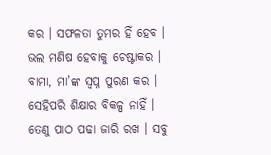କର । ସଫଳତା ତୁମର ହିଁ ହେବ । ଭଲ ମଣିଷ ହେବାକୁ ଚେଷ୍ଟାକର । ବାମା, ମା’ଙ୍କ ସ୍ୱପ୍ନ ପୁରଣ କର । ସେହିପରି ଶିକ୍ଷାର ବିକଳ୍ପ ନାହିଁ । ତେଣୁ ପାଠ ପଢା ଜାରି ରଖ । ସବୁ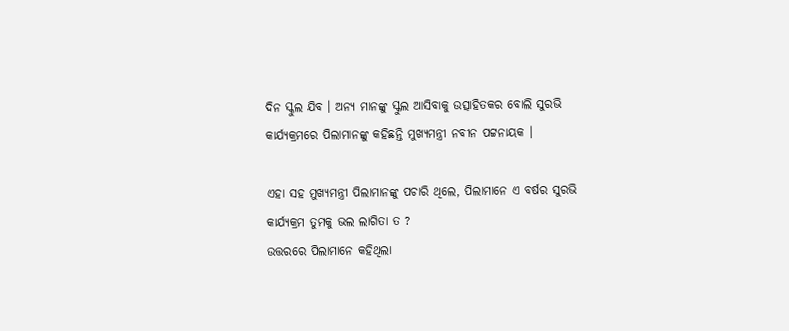ଦିନ ସ୍କୁଲ ଯିବ । ଅନ୍ୟ ମାନଙ୍କୁ ସ୍କୁଲ ଆସିବାକୁ ଉତ୍ସାହିତକର ବୋଲି ସୁରଭି କାର୍ଯ୍ୟକ୍ରମରେ ପିଲାମାନଙ୍କୁ କହିଛନ୍ତି ମୁଖ୍ୟମନ୍ତ୍ରୀ ନବୀନ ପଟ୍ଟନାୟକ ।

ଏହା ସହ ମୁଖ୍ୟମନ୍ତ୍ରୀ ପିଲାମାନଙ୍କୁ ପଚାରି ଥିଲେ, ପିଲାମାନେ ଏ ବର୍ଷର ସୁରଭି କାର୍ଯ୍ୟକ୍ରମ ତୁମକୁ ଭଲ ଲାଗିତା ତ ?
ଉତ୍ତରରେ ପିଲାମାନେ କହିଥିଲା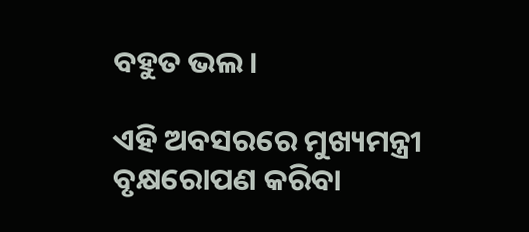ବହୁତ ଭଲ ।

ଏହି ଅବସରରେ ମୁଖ୍ୟମନ୍ତ୍ରୀ ବୃକ୍ଷରୋପଣ କରିବା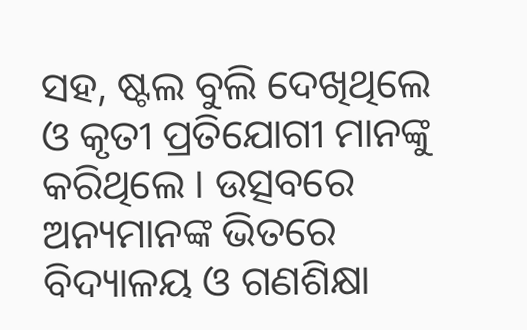ସହ, ଷ୍ଟଲ ବୁଲି ଦେଖିଥିଲେ ଓ କୃତୀ ପ୍ରତିଯୋଗୀ ମାନଙ୍କୁ କରିଥିଲେ । ଉତ୍ସବରେ ଅନ୍ୟମାନଙ୍କ ଭିତରେ ବିଦ୍ୟାଳୟ ଓ ଗଣଶିକ୍ଷା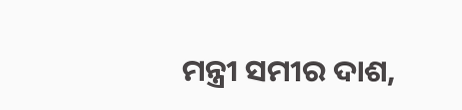ମନ୍ତ୍ରୀ ସମୀର ଦାଶ,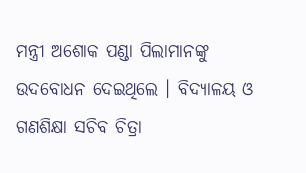ମନ୍ତ୍ରୀ ଅଶୋକ ପଣ୍ଡା ପିଲାମାନଙ୍କୁ ଉଦବୋଧନ ଦେଇଥିଲେ । ବିଦ୍ୟାଳୟ ଓ ଗଣଶିକ୍ଷା ସଚିବ ଚିତ୍ରା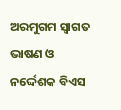ଅରମୁଗମ ସ୍ୱାଗତ ଭାଷଣ ଓ ନର୍ଦ୍ଦେଶକ ବିଏସ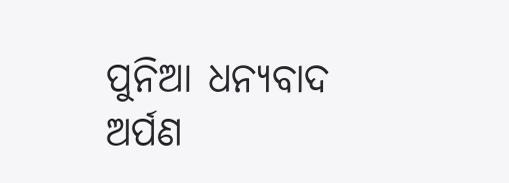ପୁନିଆ ଧନ୍ୟବାଦ ଅର୍ପଣ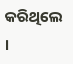କରିଥିଲେ ।